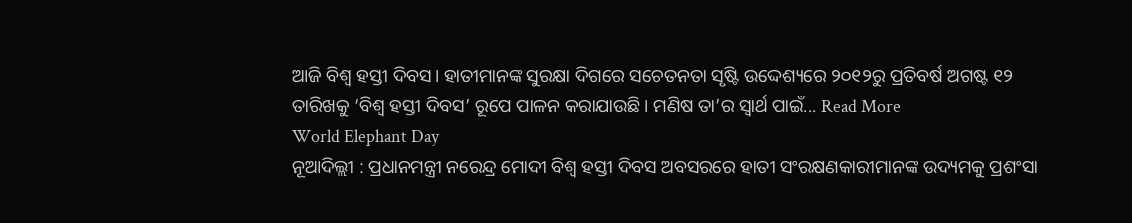ଆଜି ବିଶ୍ବ ହସ୍ତୀ ଦିବସ। ହାତୀମାନଙ୍କ ସୁରକ୍ଷା ଦିଗରେ ସଚେତନତା ସୃଷ୍ଟି ଉଦ୍ଦେଶ୍ୟରେ ୨୦୧୨ରୁ ପ୍ରତିବର୍ଷ ଅଗଷ୍ଟ ୧୨ ତାରିଖକୁ ‘ବିଶ୍ବ ହସ୍ତୀ ଦିବସ’ ରୂପେ ପାଳନ କରାଯାଉଛି। ମଣିଷ ତା’ର ସ୍ବାର୍ଥ ପାଇଁ... Read More
World Elephant Day
ନୂଆଦିଲ୍ଲୀ : ପ୍ରଧାନମନ୍ତ୍ରୀ ନରେନ୍ଦ୍ର ମୋଦୀ ବିଶ୍ୱ ହସ୍ତୀ ଦିବସ ଅବସରରେ ହାତୀ ସଂରକ୍ଷଣକାରୀମାନଙ୍କ ଉଦ୍ୟମକୁ ପ୍ରଶଂସା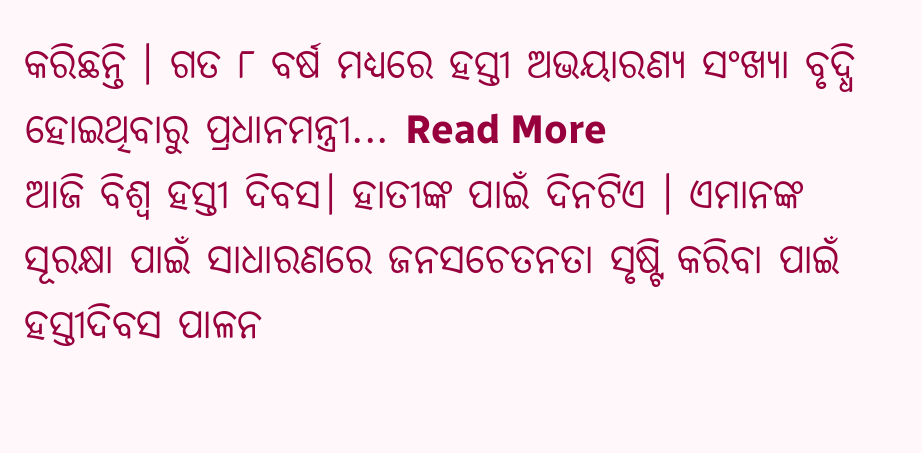କରିଛନ୍ତି । ଗତ ୮ ବର୍ଷ ମଧ୍ୟରେ ହସ୍ତୀ ଅଭୟାରଣ୍ୟ ସଂଖ୍ୟା ବୃଦ୍ଧି ହୋଇଥିବାରୁ ପ୍ରଧାନମନ୍ତ୍ରୀ... Read More
ଆଜି ବିଶ୍ୱ ହସ୍ତୀ ଦିବସ। ହାତୀଙ୍କ ପାଇଁ ଦିନଟିଏ । ଏମାନଙ୍କ ସୂରକ୍ଷା ପାଇଁ ସାଧାରଣରେ ଜନସଚେତନତା ସୃଷ୍ଟି କରିବା ପାଇଁ ହସ୍ତୀଦିବସ ପାଳନ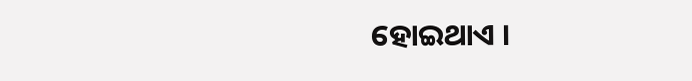ହୋଇଥାଏ ।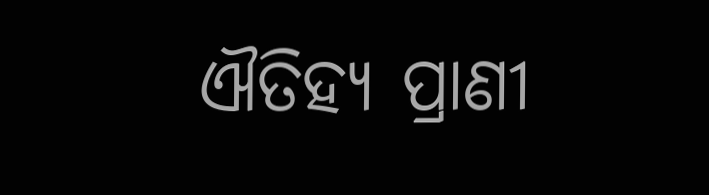ଐତିହ୍ୟ ପ୍ରାଣୀ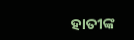ହାତୀଙ୍କ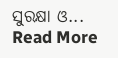ସୁରକ୍ଷା ଓ... Read More